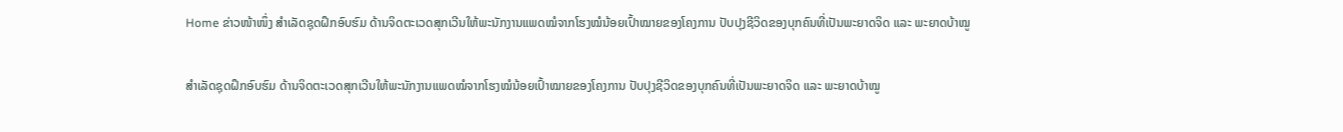Home ຂ່າວໜ້າໜຶ່ງ ສຳເລັດຊຸດຝຶກອົບຮົມ ດ້ານຈິດຕະເວດສຸກເວີນໃຫ້ພະນັກງານແພດໝໍຈາກໂຮງໝໍນ້ອຍເປົ້າໝາຍຂອງໂຄງການ ປັບປຸງຊີວິດຂອງບຸກຄົນທີ່ເປັນພະຍາດຈິດ ແລະ ພະຍາດບ້າໝູ

ສຳເລັດຊຸດຝຶກອົບຮົມ ດ້ານຈິດຕະເວດສຸກເວີນໃຫ້ພະນັກງານແພດໝໍຈາກໂຮງໝໍນ້ອຍເປົ້າໝາຍຂອງໂຄງການ ປັບປຸງຊີວິດຂອງບຸກຄົນທີ່ເປັນພະຍາດຈິດ ແລະ ພະຍາດບ້າໝູ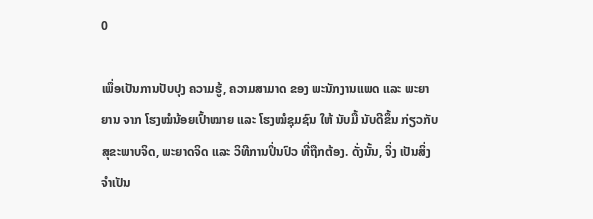0

ເພຶ່ອເປັນການປັບປຸງ ຄວາມຮູ້, ຄວາມສາມາດ ຂອງ ພະນັກງານແພດ ແລະ ພະຍາຍານ ຈາກ ໂຮງໝໍນ້ອຍເປົ້າໝາຍ ແລະ ໂຮງໝໍຊຸມຊົນ ໃຫ້ ນັບມື້ ນັບດີຂຶ້ນ ກ່ຽວກັບສຸຂະພາບຈິດ, ພະຍາດຈິດ ແລະ ວິທີການປິ່ນປົວ ທີ່ຖືກຕ້ອງ. ດັ່ງນັ້ນ, ຈິ່ງ ເປັນສິ່ງຈຳເປັນ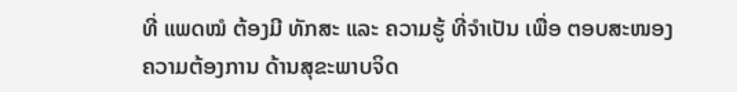ທີ່ ແພດໝໍ ຕ້ອງມີ ທັກສະ ແລະ ຄວາມຮູ້ ທີ່ຈຳເປັນ ເພື່ອ ຕອບສະໜອງ ຄວາມຕ້ອງການ ດ້ານສຸຂະພາບຈິດ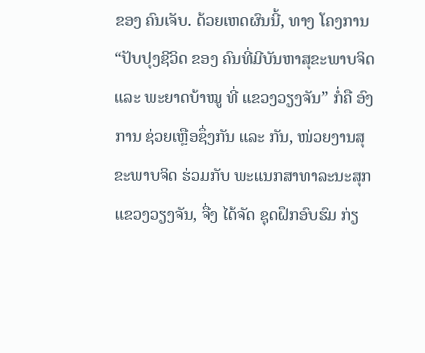ຂອງ ຄົນເຈັບ. ດ້ວຍເຫດຜົນນີ້, ທາງ ໂຄງການ “ປັບປຸງຊີວິດ ຂອງ ຄົນທີ່ມີບັນຫາສຸຂະພາບຈິດ ແລະ ພະຍາດບ້າໝູ ທີ່ ແຂວງວຽງຈັນ” ກໍ່ຄື ອົງການ ຊ່ວຍເຫຼືອຊຶ່ງກັນ ແລະ ກັນ, ໜ່ວຍງານສຸຂະພາບຈິດ ຮ່ວມກັບ ພະແນກສາທາລະນະສຸກ ແຂວງວຽງຈັນ, ຈື່ງ ໄດ້ຈັດ ຊຸດຝຶກອົບຮົມ ກ່ຽ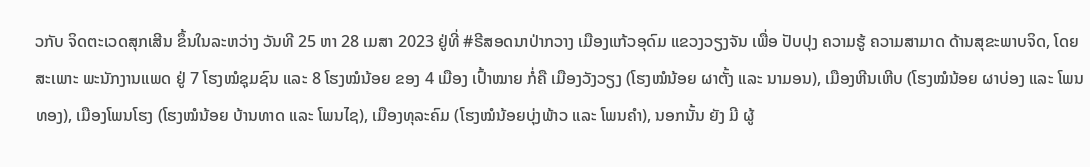ວກັບ ຈິດຕະເວດສຸກເສີນ ຂຶ້ນໃນລະຫວ່າງ ວັນທີ 25 ຫາ 28 ເມສາ 2023 ຢູ່ທີ່ #ຣີສອດນາປ່າກວາງ ເມືອງແກ້ວອຸດົມ ແຂວງວຽງຈັນ ເພື່ອ ປັບປຸງ ຄວາມຮູ້ ຄວາມສາມາດ ດ້ານສຸຂະພາບຈິດ, ໂດຍສະເພາະ ພະນັກງານແພດ ຢູ່ 7 ໂຮງໝໍຊຸມຊົນ ແລະ 8 ໂຮງໝໍນ້ອຍ ຂອງ 4 ເມືອງ ເປົ້າໝາຍ ກໍ່ຄື ເມືອງວັງວຽງ (ໂຮງໝໍນ້ອຍ ຜາຕັ້ງ ແລະ ນາມອນ), ເມືອງຫີນເຫີບ (ໂຮງໝໍນ້ອຍ ຜາບ່ອງ ແລະ ໂພນທອງ), ເມືອງໂພນໂຮງ (ໂຮງໝໍນ້ອຍ ບ້ານທາດ ແລະ ໂພນໄຊ), ເມືອງທຸລະຄົມ (ໂຮງໝໍນ້ອຍບຸ່ງພ້າວ ແລະ ໂພນຄຳ), ນອກນັ້ນ ຍັງ ມີ ຜູ້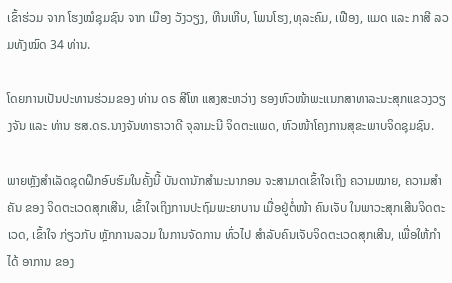ເຂົ້າຮ່ວມ ຈາກ ໂຮງໝໍຊຸມຊົນ ຈາກ ເມືອງ ວັງວຽງ, ຫີນເຫີບ, ໂພນໂຮງ,ທຸລະຄົມ, ເຟືອງ, ແມດ ແລະ ກາສີ ລວມທັງໝົດ 34 ທ່ານ.

ໂດຍການເປັນປະທານຮ່ວມຂອງ ທ່ານ ດຣ ສີໂຫ ແສງສະຫວ່າງ ຮອງຫົວໜ້າພະແນກສາທາລະນະສຸກແຂວງວຽງຈັນ ແລະ ທ່ານ ຮສ.ດຣ.ນາງຈັນທາຣາວາດີ ຈຸລາມະນີ ຈິດຕະແພດ, ຫົວໜ້າໂຄງການສຸຂະພາບຈິດຊຸມຊົນ.

ພາຍຫຼັງສຳເລັດຊຸດຝຶກອົບຮົມໃນຄັ້ງນີ້ ບັນດານັກສຳມະນາກອນ ຈະສາມາດເຂົ້າໃຈເຖິງ ຄວາມໝາຍ, ຄວາມສຳຄັນ ຂອງ ຈິດຕະເວດສຸກເສີນ, ເຂົ້າໃຈເຖິງການປະຖົມພະຍາບານ ເມື່ອຢູ່ຕໍ່ໜ້າ ຄົນເຈັບ ໃນພາວະສຸກເສີນຈິດຕະເວດ, ເຂົ້າໃຈ ກ່ຽວກັບ ຫຼັກການລວມ ໃນການຈັດການ ທົ່ວໄປ ສໍາລັບຄົນເຈັບຈິດຕະເວດສຸກເສີນ, ເພື່ອໃຫ້ກຳໄດ້ ອາການ ຂອງ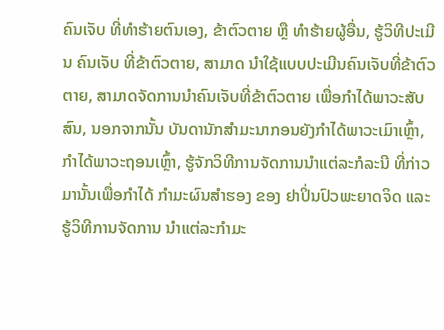ຄົນເຈັບ ທີ່ທຳຮ້າຍຕົນເອງ, ຂ້າຕົວຕາຍ ຫຼື ທຳຮ້າຍຜູ້ອື່ນ, ຮູ້ວິທີປະເມີນ ຄົນເຈັບ ທີ່ຂ້າຕົວຕາຍ, ສາມາດ ນຳໃຊ້ແບບປະເມີນຄົນເຈັບທີ່ຂ້າຕົວຕາຍ, ສາມາດຈັດການນຳຄົນເຈັບທີ່ຂ້າຕົວຕາຍ ເພື່ອກຳໄດ້ພາວະສັບສົນ, ນອກຈາກນັ້ນ ບັນດານັກສຳມະນາກອນຍັງກຳໄດ້ພາວະເມົາເຫຼົ້າ, ກຳໄດ້ພາວະຖອນເຫຼົ້າ, ຮູ້ຈັກວິທີການຈັດການນໍາແຕ່ລະກໍລະນີ ທີ່ກ່າວມານັ້ນເພື່ອກຳໄດ້ ກຳມະຜົນສຳຮອງ ຂອງ ຢາປິ່ນປົວພະຍາດຈິດ ແລະ ຮູ້ວິທີການຈັດການ ນຳແຕ່ລະກຳມະ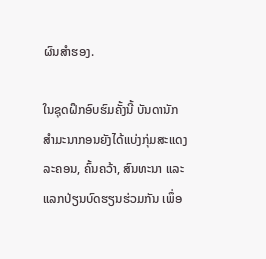ຜົນສຳຮອງ.

ໃນຊຸດຝຶກອົບຮົມຄັ້ງນີ້ ບັນດານັກສຳມະນາກອນຍັງໄດ້ແບ່ງກຸ່ມສະແດງລະຄອນ, ຄົ້ນຄວ້າ, ສົນທະນາ ແລະ ແລກປ່ຽນບົດຮຽນຮ່ວມກັນ ເພຶ່ອ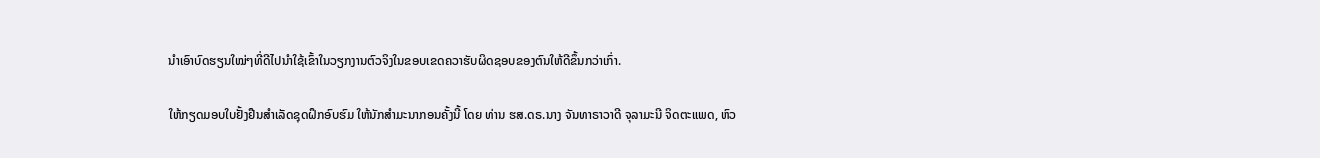ນຳເອົາບົດຮຽນໃໝ່ໆທີ່ດີໄປນຳໃຊ້ເຂົ້າໃນວຽກງານຕົວຈິງໃນຂອບເຂດຄວາຮັບຜິດຊອບຂອງຕົນໃຫ້ດີຂຶ້ນກວ່າເກົ່າ.

ໃຫ້ກຽດມອບໃບຢັ້ງຢືນສຳເລັດຊຸດຝຶກອົບຮົມ ໃຫ້ນັກສຳມະນາກອນຄັ້ງນີ້ ໂດຍ ທ່ານ ຮສ.ດຣ.ນາງ ຈັນທາຣາວາດີ ຈຸລາມະນີ ຈິດຕະແພດ, ຫົວ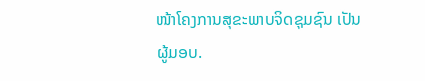ໜ້າໂຄງການສຸຂະພາບຈິດຊຸມຊົນ ເປັນຜູ້ມອບ.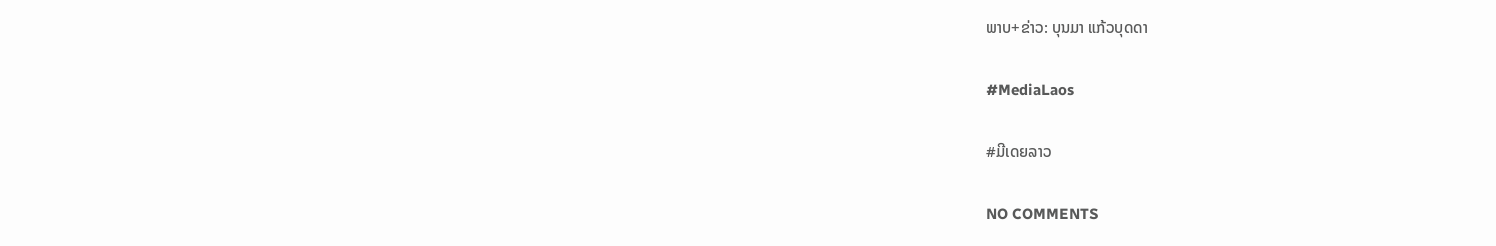ພາບ+ຂ່າວ: ບຸນມາ ແກ້ວບຸດດາ

#MediaLaos

#ມີເດຍລາວ

NO COMMENTS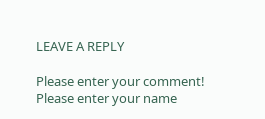LEAVE A REPLY

Please enter your comment!
Please enter your name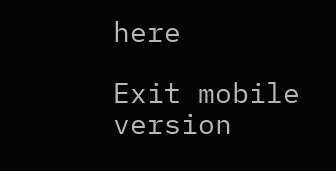here

Exit mobile version